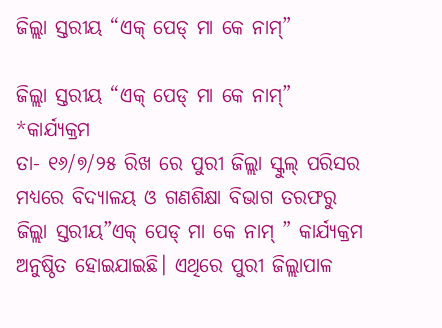ଜିଲ୍ଲା ସ୍ତରୀୟ “ଏକ୍ ପେଡ୍ ମା କେ ନାମ୍”

ଜିଲ୍ଲା ସ୍ତରୀୟ “ଏକ୍ ପେଡ୍ ମା କେ ନାମ୍” *କାର୍ଯ୍ୟକ୍ରମ
ତା- ୧୬/୭/୨୫ ରିଖ ରେ ପୁରୀ ଜିଲ୍ଲା ସ୍କୁଲ୍ ପରିସର ମଧ୍ୟରେ ବିଦ୍ୟାଳୟ ଓ ଗଣଶିକ୍ଷା ବିଭାଗ ତରଫରୁ ଜିଲ୍ଲା ସ୍ତରୀୟ”ଏକ୍ ପେଡ୍ ମା କେ ନାମ୍ ” କାର୍ଯ୍ୟକ୍ରମ ଅନୁଷ୍ଠିତ ହୋଇଯାଇଛି। ଏଥିରେ ପୁରୀ ଜିଲ୍ଲାପାଳ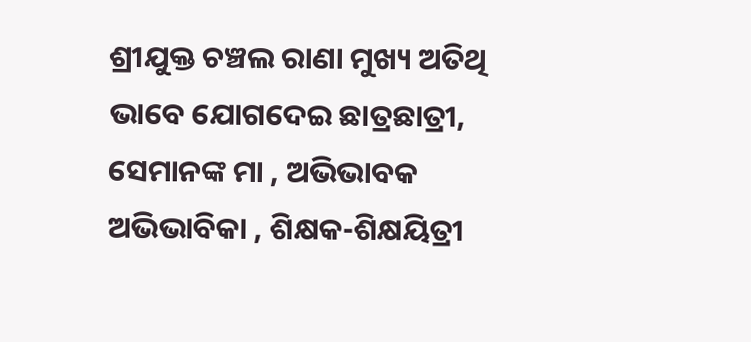ଶ୍ରୀଯୁକ୍ତ ଚଞ୍ଚଲ ରାଣା ମୁଖ୍ୟ ଅତିଥି ଭାବେ ଯୋଗଦେଇ ଛାତ୍ରଛାତ୍ରୀ, ସେମାନଙ୍କ ମା , ଅଭିଭାବକ ଅଭିଭାବିକା , ଶିକ୍ଷକ-ଶିକ୍ଷୟିତ୍ରୀ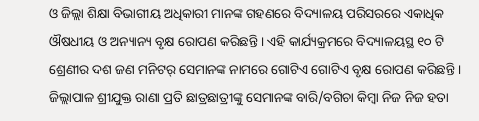ଓ ଜିଲ୍ଲା ଶିକ୍ଷା ବିଭାଗୀୟ ଅଧିକାରୀ ମାନଙ୍କ ଗହଣରେ ବିଦ୍ୟାଳୟ ପରିସରରେ ଏକାଧିକ ଔଷଧୀୟ ଓ ଅନ୍ୟାନ୍ୟ ବୃକ୍ଷ ରୋପଣ କରିଛନ୍ତି । ଏହି କାର୍ଯ୍ୟକ୍ରମରେ ବିଦ୍ୟାଳୟସ୍ଥ ୧୦ ଟି ଶ୍ରେଣୀର ଦଶ ଜଣ ମନିଟର୍ ସେମାନଙ୍କ ନାମରେ ଗୋଟିଏ ଗୋଟିଏ ବୃକ୍ଷ ରୋପଣ କରିଛନ୍ତି । ଜିଲ୍ଲାପାଳ ଶ୍ରୀଯୁକ୍ତ ରାଣା ପ୍ରତି ଛାତ୍ରଛାତ୍ରୀଙ୍କୁ ସେମାନଙ୍କ ବାରି/ବଗିଚା କିମ୍ବା ନିଜ ନିଜ ହତା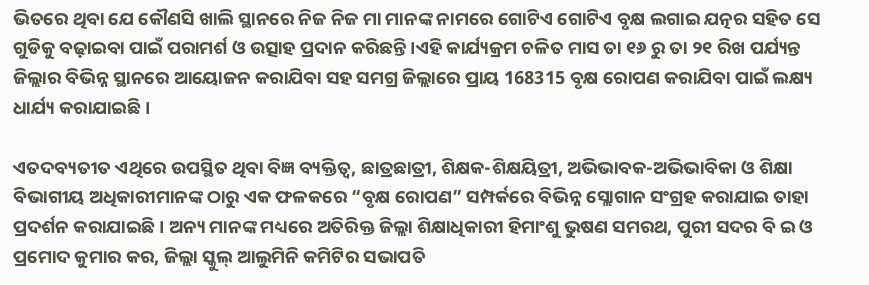ଭିତରେ ଥିବା ଯେ କୌଣସି ଖାଲି ସ୍ଥାନରେ ନିଜ ନିଜ ମା ମାନଙ୍କ ନାମରେ ଗୋଟିଏ ଗୋଟିଏ ବୃକ୍ଷ ଲଗାଇ ଯତ୍ନର ସହିତ ସେ ଗୁଡିକୁ ବଢ଼ାଇବା ପାଇଁ ପରାମର୍ଶ ଓ ଉତ୍ସାହ ପ୍ରଦାନ କରିଛନ୍ତି ।ଏହି କାର୍ଯ୍ୟକ୍ରମ ଚଳିତ ମାସ ତା ୧୬ ରୁ ତା ୨୧ ରିଖ ପର୍ଯ୍ୟନ୍ତ ଜିଲ୍ଲାର ବିଭିନ୍ନ ସ୍ଥାନରେ ଆୟୋଜନ କରାଯିବା ସହ ସମଗ୍ର ଜିଲ୍ଲାରେ ପ୍ରାୟ 168315 ବୃକ୍ଷ ରୋପଣ କରାଯିବା ପାଇଁ ଲକ୍ଷ୍ୟ ଧାର୍ଯ୍ୟ କରାଯାଇଛି ।

ଏତଦବ୍ୟତୀତ ଏଥିରେ ଉପସ୍ଥିତ ଥିବା ବିଜ୍ଞ ବ୍ୟକ୍ତିତ୍ଵ, ଛାତ୍ରଛାତ୍ରୀ, ଶିକ୍ଷକ-ଶିକ୍ଷୟିତ୍ରୀ, ଅଭିଭାବକ-ଅଭିଭାବିକା ଓ ଶିକ୍ଷା ବିଭାଗୀୟ ଅଧିକାରୀମାନଙ୍କ ଠାରୁ ଏକ ଫଳକରେ “ବୃକ୍ଷ ରୋପଣ” ସମ୍ପର୍କରେ ବିଭିନ୍ନ ସ୍ଲୋଗାନ ସଂଗ୍ରହ କରାଯାଇ ତାହା ପ୍ରଦର୍ଶନ କରାଯାଇଛି । ଅନ୍ୟ ମାନଙ୍କ ମଧ୍ୟରେ ଅତିରିକ୍ତ ଜିଲ୍ଲା ଶିକ୍ଷାଧିକାରୀ ହିମାଂଶୁ ଭୁଷଣ ସମରଥ, ପୁରୀ ସଦର ବି ଇ ଓ ପ୍ରମୋଦ କୁମାର କର, ଜିଲ୍ଲା ସ୍କୁଲ୍ ଆଲୁମିନି କମିଟିର ସଭାପତି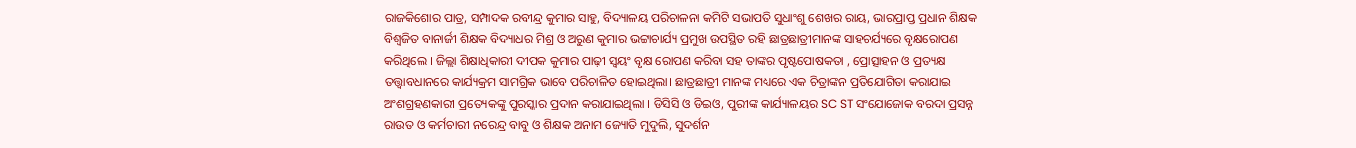ରାଜକିଶୋର ପାତ୍ର, ସମ୍ପାଦକ ରବୀନ୍ଦ୍ର କୁମାର ସାହୁ, ବିଦ୍ୟାଳୟ ପରିଚାଳନା କମିଟି ସଭାପତି ସୁଧାଂଶୁ ଶେଖର ରାୟ, ଭାରପ୍ରାପ୍ତ ପ୍ରଧାନ ଶିକ୍ଷକ ବିଶ୍ବଜିତ ବାନାର୍ଜୀ ଶିକ୍ଷକ ବିଦ୍ୟାଧର ମିଶ୍ର ଓ ଅରୁଣ କୁମାର ଭଟ୍ଟାଚାର୍ଯ୍ୟ ପ୍ରମୁଖ ଉପସ୍ଥିତ ରହି ଛାତ୍ରଛାତ୍ରୀମାନଙ୍କ ସାହଚର୍ଯ୍ୟରେ ବୃକ୍ଷରୋପଣ କରିଥିଲେ । ଜିଲ୍ଲା ଶିକ୍ଷାଧିକାରୀ ଦୀପକ କୁମାର ପାଢ଼ୀ ସ୍ବୟଂ ବୃକ୍ଷ ରୋପଣ କରିବା ସହ ତାଙ୍କର ପୃଷ୍ଟପୋଷକତା , ପ୍ରୋତ୍ସାହନ ଓ ପ୍ରତ୍ୟକ୍ଷ ତତ୍ତ୍ଵାବଧାନରେ କାର୍ଯ୍ୟକ୍ରମ ସାମଗ୍ରିକ ଭାବେ ପରିଚାଳିତ ହୋଇଥିଲା। ଛାତ୍ରଛାତ୍ରୀ ମାନଙ୍କ ମଧ୍ୟରେ ଏକ ଚିତ୍ରାଙ୍କନ ପ୍ରତିଯୋଗିତା କରାଯାଇ ଅଂଶଗ୍ରହଣକାରୀ ପ୍ରତ୍ୟେକଙ୍କୁ ପୁରସ୍କାର ପ୍ରଦାନ କରାଯାଇଥିଲା । ଡିସିସି ଓ ଡିଇଓ, ପୁରୀଙ୍କ କାର୍ଯ୍ୟାଳୟର SC ST ସଂଯୋଜୋକ ବରଦା ପ୍ରସନ୍ନ ରାଉତ ଓ କର୍ମଚାରୀ ନରେନ୍ଦ୍ର ବାବୁ ଓ ଶିକ୍ଷକ ଅନାମ ଜ୍ୟୋତି ମୁଦୁଲି, ସୁଦର୍ଶନ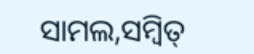ସାମଲ,ସମ୍ବିତ୍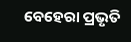ବେହେରା ପ୍ରଭୃତି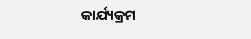କାର୍ଯ୍ୟକ୍ରମ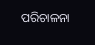ପରିଚାଳନା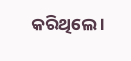କରିଥିଲେ ।